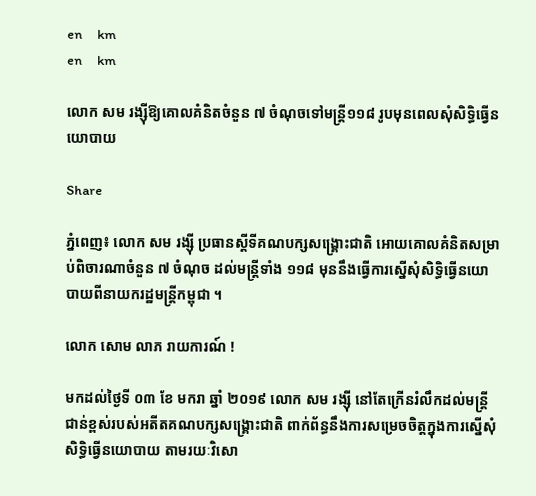en     km
en     km

លោក សម រង្ស៊ីឱ្យគោលគំនិតចំនួន ៧ ចំណុចទៅមន្ត្រី១១៨ រូបមុនពេលសុំសិទ្ធិធ្វើនយោបាយ

Share

ភ្នំពេញ៖ លោក សម រង្ស៊ី ប្រធានស្ដីទីគណបក្សសង្គ្រោះជាតិ អោយគោលគំនិតសម្រាប់ពិចារណាចំនួន ៧ ចំណុច ដល់មន្ត្រីទាំង ១១៨ មុននឹងធ្វើការស្នើសុំសិទ្ធិធ្វើនយោបាយពីនាយករដ្ឋមន្ត្រីកម្ពុជា ។

លោក សោម លាភ រាយការណ៍ !

មកដល់ថ្ងៃទី ០៣ ខែ មករា ឆ្នាំ ២០១៩ លោក សម រង្ស៊ី នៅតែក្រើនរំលឹកដល់មន្ត្រីជាន់ខ្ពស់របស់អតីតគណបក្សសង្គ្រោះជាតិ ពាក់ព័ន្ធនឹងការសម្រេចចិត្តក្នុងការស្នើសុំសិទ្ធិធ្វើនយោបាយ តាមរយៈវិសោ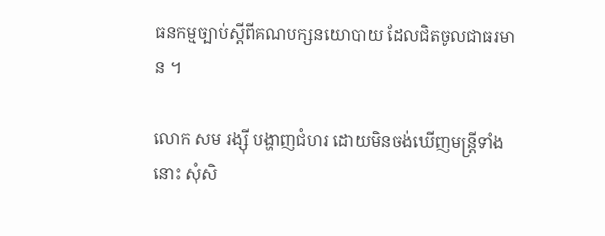ធនកម្មច្បាប់ស្ដីពីគណបក្សនយោបាយ ដែលជិតចូលជាធរមាន ។

លោក សម រង្ស៊ី បង្ហាញជំហរ ដោយមិនចង់ឃើញមន្ត្រីទាំងនោះ សុំសិ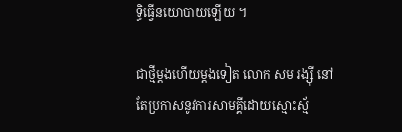ទ្ធិធ្វើនយោបាយឡើយ ។

ជាថ្មីម្ដងហើយម្ដងទៀត លោក សម រង្ស៊ី នៅតែប្រកាសនូវការសាមគ្គីដោយស្មោះស្ម័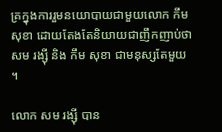គ្រក្នុងការរួមនយោបាយជាមួយលោក កឹម សុខា ដោយតែងតែនិយាយជាញឹកញាប់ថា សម រង្ស៊ី និង កឹម សុខា ជាមនុស្សតែមួយ ។

លោក សម រង្ស៊ី បាន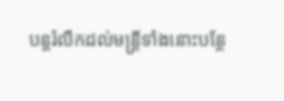បន្តរំលឹកដល់មន្ត្រីទាំងនោះបន្ថែ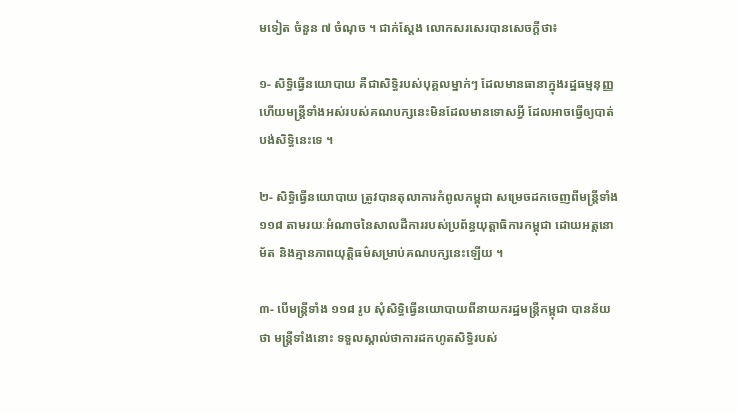មទៀត ចំនួន ៧ ចំណុច ។ ជាក់ស្ដែង លោកសរសេរបានសេចក្ដីថា៖

១- សិទ្ធិធ្វើនយោបាយ គឺជាសិទ្ធិរបស់បុគ្គលម្នាក់ៗ ដែលមានធានាក្នុងរដ្ឋធម្មនុញ្ញ ហើយមន្ត្រីទាំងអស់របស់គណបក្សនេះមិនដែលមានទោសអ្វី ដែលអាចធ្វើឲ្យបាត់បង់សិទ្ធិនេះទេ ។

២- សិទ្ធិធ្វើនយោបាយ ត្រូវបានតុលាការកំពូលកម្ពុជា សម្រេចដកចេញពីមន្ត្រីទាំង ១១៨ តាមរយៈអំណាចនៃសាលដីការរបស់ប្រព័ន្ធយុត្តាធិការកម្ពុជា ដោយអត្តនោម័ត និងគ្មានភាពយុត្តិធម៌សម្រាប់គណបក្សនេះឡើយ ។

៣- បើមន្ត្រីទាំង ១១៨ រូប សុំសិទ្ធិធ្វើនយោបាយពីនាយករដ្ឋមន្ត្រីកម្ពុជា បានន័យថា មន្ត្រីទាំងនោះ ទទួលស្គាល់ថាការដកហូតសិទ្ធិរបស់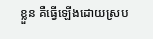ខ្លួន គឺធ្វើឡើងដោយស្រប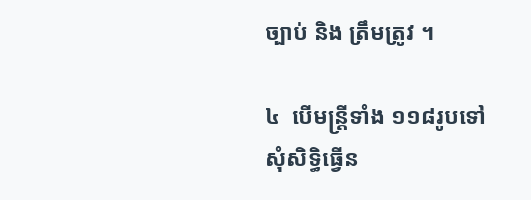ច្បាប់ និង ត្រឹមត្រូវ ។

៤  បើមន្ត្រីទាំង ១១៨រូបទៅសុំសិទ្ធិធ្វើន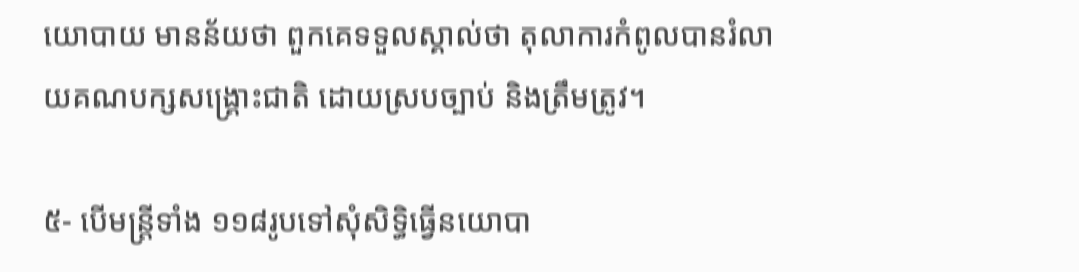យោបាយ មានន័យថា ពួកគេទទួលស្គាល់ថា តុលាការកំពូលបានរំលាយគណបក្សសង្គ្រោះជាតិ ដោយស្របច្បាប់ និងត្រឹមត្រូវ។

៥- បើមន្ត្រីទាំង ១១៨រូបទៅសុំសិទ្ធិធ្វើនយោបា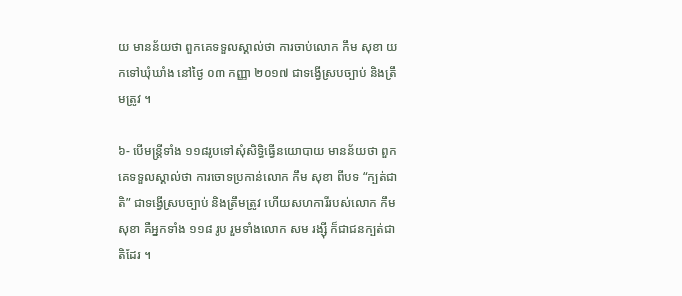យ មានន័យថា ពួកគេទទួលស្គាល់ថា ការចាប់លោក កឹម សុខា យកទៅឃុំឃាំង នៅថ្ងៃ ០៣ កញ្ញា ២០១៧ ជាទង្វើស្របច្បាប់ និងត្រឹមត្រូវ ។

៦- បើមន្ត្រីទាំង ១១៨រូបទៅសុំសិទ្ធិធ្វើនយោបាយ មានន័យថា ពួកគេទទួលស្គាល់ថា ការចោទប្រកាន់លោក កឹម សុខា ពីបទ “ក្បត់ជាតិ” ជាទង្វើស្របច្បាប់ និងត្រឹមត្រូវ ហើយសហការីរបស់លោក កឹម សុខា គឺអ្នកទាំង ១១៨ រូប រួមទាំងលោក សម រង្ស៊ី ក៏ជាជនក្បត់ជាតិដែរ ។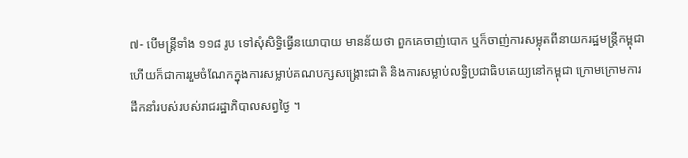៧- បើមន្ត្រីទាំង ១១៨ រូប ទៅសុំសិទ្ធិធ្វើនយោបាយ មានន័យថា ពួកគេចាញ់បោក ឬក៏ចាញ់ការសម្លុតពីនាយករដ្ឋមន្ត្រីកម្ពុជា ហើយក៏ជាការរួមចំណែកក្នុងការសម្លាប់គណបក្សសង្គ្រោះជាតិ និងការសម្លាប់លទ្ធិប្រជាធិបតេយ្យនៅកម្ពុជា ក្រោមក្រោមការដឹកនាំរបស់របស់រាជរដ្ឋាភិបាលសព្វថ្ងៃ ។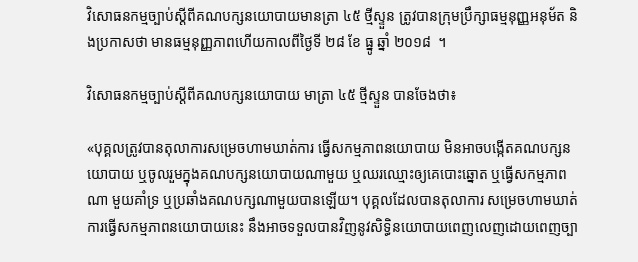វិសោធនកម្មច្បាប់ស្ដីពីគណបក្សនយោបាយមានត្រា ៤៥ ថ្មីស្ទួន ត្រូវបានក្រុមប្រឹក្សាធម្មនុញ្ញអនុម័ត និងប្រកាសថា មានធម្មនុញ្ញភាពហើយកាលពីថ្ងៃទី ២៨ ខែ ធ្នូ ឆ្នាំ ២០១៨  ។

វិសោធនកម្មច្បាប់ស្ដីពីគណបក្សនយោបាយ មាត្រា ៤៥ ថ្មីស្ទួន បានចែងថា៖

«បុគ្គលត្រូវបានតុលាការសម្រេចហាមឃាត់ការ ធ្វើសកម្មភាពនយោបាយ មិនអាចបង្កើតគណបក្សនយោបាយ ឬចូលរួមក្នុងគណបក្សនយោបាយណាមួយ ឬឈរឈ្មោះឲ្យគេបោះឆ្នោត ឬធ្វើសកម្មភាពណា មួយគាំទ្រ ឬប្រឆាំងគណបក្សណាមួយបានឡើយ។ បុគ្គលដែលបានតុលាការ សម្រេចហាមឃាត់ការធ្វើសកម្មភាពនយោបាយនេះ នឹងអាចទទួលបានវិញនូវសិទ្ធិនយោបាយពេញលេញដោយពេញច្បា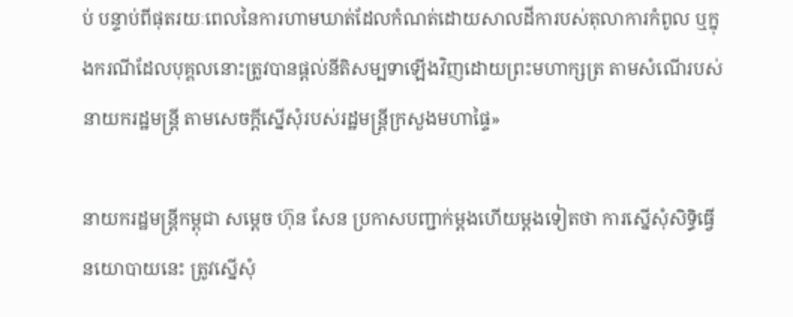ប់ បន្ទាប់ពីផុតរយៈពេលនៃការហាមឃាត់ដែលកំណត់ដោយសាលដីការបស់តុលាការកំពូល ឬក្នុងករណីដែលបុគ្គលនោះត្រូវបានផ្តល់នីតិសម្បទាឡើងវិញដោយព្រះមហាក្សត្រ តាមសំណើរបស់នាយករដ្ឋមន្រ្តី តាមសេចក្តីស្នើសុំរបស់រដ្ឋមន្រ្តីក្រសួងមហាផ្ទៃ»

នាយករដ្ឋមន្ត្រីកម្ពុជា សម្ដេច ហ៊ុន សែន ប្រកាសបញ្ជាក់ម្ដងហើយម្ដងទៀតថា ការស្នើសុំសិទ្ធិធ្វើនយោបាយនេះ ត្រូវស្នើសុំ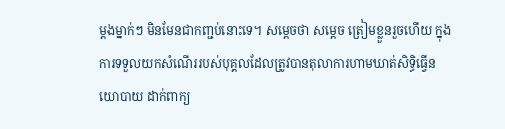ម្ដងម្នាក់ៗ មិនមែនជាកញ្ជប់នោះទេ។ សម្ដេចថា សម្ដេច ត្រៀមខ្លួនរួចហើយ ក្នុងការទទួលយកសំណើររបស់បុគ្គលដែលត្រូវបានតុលាការហាមឃាត់សិទ្ធិធ្វើនយោបាយ ដាក់ពាក្យ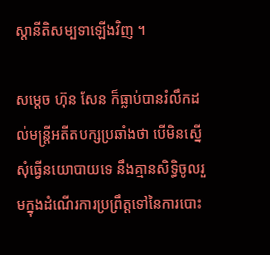ស្ដានីតិសម្បទាឡើងវិញ ។

សម្ដេច ហ៊ុន សែន ក៏ធ្លាប់បានរំលឹកដល់មន្ត្រីអតីតបក្សប្រឆាំងថា បើមិនស្នើសុំធ្វើនយោបាយទេ នឹងគ្មានសិទ្ធិចូលរួមក្នុងដំណើរការប្រព្រឹត្តទៅនៃការបោះ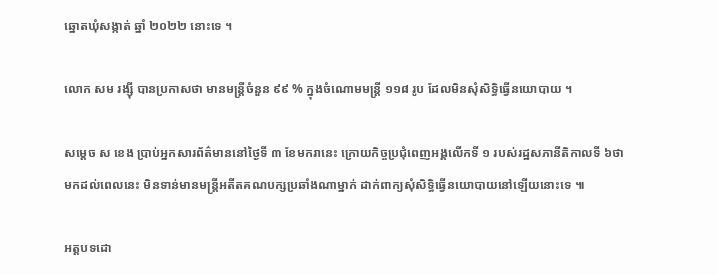ឆ្នោតឃុំសង្កាត់ ឆ្នាំ ២០២២ នោះទេ ។

លោក សម រង្ស៊ី បានប្រកាសថា មានមន្រ្តីចំនួន ៩៩ % ក្នុងចំណោមមន្ត្រី ១១៨ រូប ដែលមិនសុំសិទ្ធិធ្វើនយោបាយ ។

សម្ដេច ស ខេង ប្រាប់អ្នកសារព័ត៌មាននៅថ្ងៃទី ៣ ខែមករានេះ ក្រោយកិច្ចប្រជុំពេញអង្គលើកទី ១ របស់រដ្ឋសភានីតិកាលទី ៦ថា  មកដល់ពេលនេះ មិនទាន់មានមន្ត្រីអតីតគណបក្សប្រឆាំងណាម្នាក់ ដាក់ពាក្យសុំសិទ្ធិធ្វើនយោបាយនៅឡើយនោះទេ ៕

អត្តបទដោ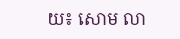យ៖ សោម លា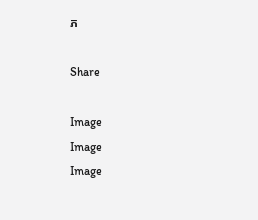ភ

Share

Image
Image
Image